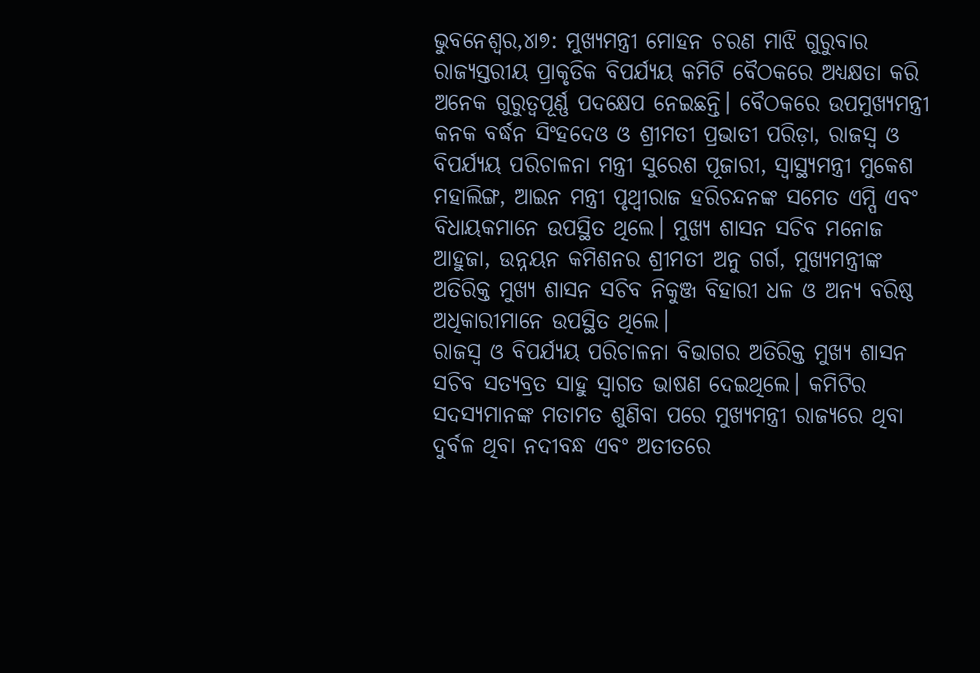ଭୁବନେଶ୍ୱର,୪ା୭: ମୁଖ୍ୟମନ୍ତ୍ରୀ ମୋହନ ଚରଣ ମାଝି ଗୁରୁବାର ରାଜ୍ୟସ୍ତରୀୟ ପ୍ରାକୃତିକ ବିପର୍ଯ୍ୟୟ କମିଟି ବୈଠକରେ ଅଧ୍ୟକ୍ଷତା କରି ଅନେକ ଗୁରୁତ୍ୱପୂର୍ଣ୍ଣ ପଦକ୍ଷେପ ନେଇଛନ୍ତି। ବୈଠକରେ ଉପମୁଖ୍ୟମନ୍ତ୍ରୀ କନକ ବର୍ଦ୍ଧନ ସିଂହଦେଓ ଓ ଶ୍ରୀମତୀ ପ୍ରଭାତୀ ପରିଡ଼ା, ରାଜସ୍ବ ଓ ବିପର୍ଯ୍ୟୟ ପରିଚାଳନା ମନ୍ତ୍ରୀ ସୁରେଶ ପୂଜାରୀ, ସ୍ବାସ୍ଥ୍ୟମନ୍ତ୍ରୀ ମୁକେଶ ମହାଲିଙ୍ଗ, ଆଇନ ମନ୍ତ୍ରୀ ପୃଥ୍ବୀରାଜ ହରିଚନ୍ଦନଙ୍କ ସମେତ ଏମ୍ପି ଏବଂ ବିଧାୟକମାନେ ଉପସ୍ଥିତ ଥିଲେ। ମୁଖ୍ୟ ଶାସନ ସଚିବ ମନୋଜ ଆହୁଜା, ଉନ୍ନୟନ କମିଶନର ଶ୍ରୀମତୀ ଅନୁ ଗର୍ଗ, ମୁଖ୍ୟମନ୍ତ୍ରୀଙ୍କ ଅତିରିକ୍ତ ମୁଖ୍ୟ ଶାସନ ସଚିବ ନିକୁଞ୍ଜ ବିହାରୀ ଧଳ ଓ ଅନ୍ୟ ବରିଷ୍ଠ ଅଧିକାରୀମାନେ ଉପସ୍ଥିତ ଥିଲେ।
ରାଜସ୍ବ ଓ ବିପର୍ଯ୍ୟୟ ପରିଚାଳନା ବିଭାଗର ଅତିରିକ୍ତ ମୁଖ୍ୟ ଶାସନ ସଚିବ ସତ୍ୟବ୍ରତ ସାହୁ ସ୍ବାଗତ ଭାଷଣ ଦେଇଥିଲେ। କମିଟିର ସଦସ୍ୟମାନଙ୍କ ମତାମତ ଶୁଣିବା ପରେ ମୁଖ୍ୟମନ୍ତ୍ରୀ ରାଜ୍ୟରେ ଥିବା ଦୁର୍ବଳ ଥିବା ନଦୀବନ୍ଧ ଏବଂ ଅତୀତରେ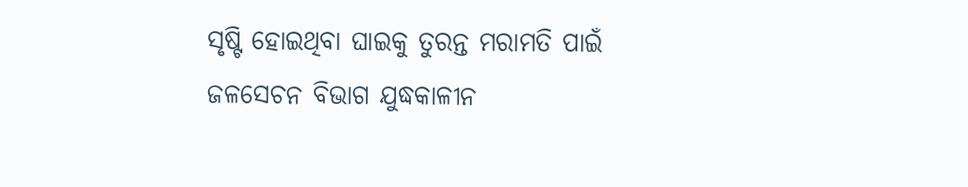ସୃଷ୍ଟି ହୋଇଥିବା ଘାଇକୁ ତୁରନ୍ତ ମରାମତି ପାଇଁ ଜଳସେଚନ ବିଭାଗ ଯୁଦ୍ଧକାଳୀନ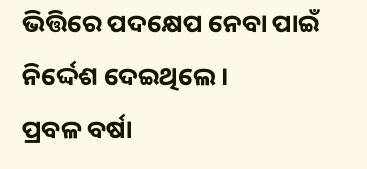ଭିତ୍ତିରେ ପଦକ୍ଷେପ ନେବା ପାଇଁ ନିର୍ଦ୍ଦେଶ ଦେଇଥିଲେ।
ପ୍ରବଳ ବର୍ଷା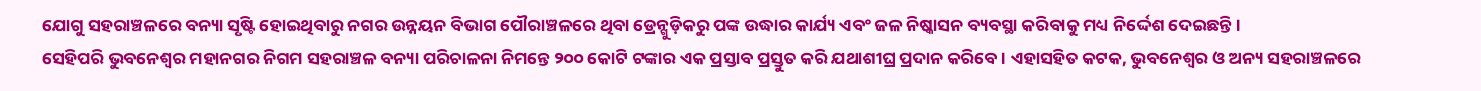ଯୋଗୁ ସହରାଞ୍ଚଳରେ ବନ୍ୟା ସୃଷ୍ଟି ହୋଇଥିବାରୁ ନଗର ଉନ୍ନୟନ ବିଭାଗ ପୌରାଞ୍ଚଳରେ ଥିବା ଡ୍ରେନ୍ଗୁଡ଼ିକରୁ ପଙ୍କ ଉଦ୍ଧାର କାର୍ଯ୍ୟ ଏବଂ ଜଳ ନିଷ୍କାସନ ବ୍ୟବସ୍ଥା କରିବାକୁ ମଧ୍ୟ ନିର୍ଦ୍ଦେଶ ଦେଇଛନ୍ତି।
ସେହିପରି ଭୁବନେଶ୍ୱର ମହାନଗର ନିଗମ ସହରାଞ୍ଚଳ ବନ୍ୟା ପରିଚାଳନା ନିମନ୍ତେ ୨୦୦ କୋଟି ଟଙ୍କାର ଏକ ପ୍ରସ୍ତାବ ପ୍ରସ୍ତୁତ କରି ଯଥାଶୀଘ୍ର ପ୍ରଦାନ କରିବେ। ଏହାସହିତ କଟକ, ଭୁବନେଶ୍ୱର ଓ ଅନ୍ୟ ସହରାଞ୍ଚଳରେ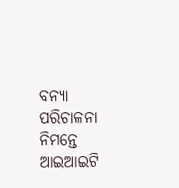ବନ୍ୟା ପରିଚାଳନା ନିମନ୍ତେ ଆଇଆଇଟି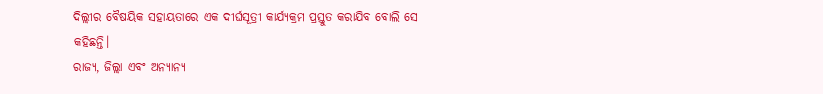ଦିଲ୍ଲୀର ବୈଷୟିକ ସହାୟତାରେ ଏକ ଦୀର୍ଘସୂତ୍ରୀ କାର୍ଯ୍ୟକ୍ରମ ପ୍ରସ୍ତୁତ କରାଯିବ ବୋଲି ସେ କହିଛନ୍ତି।
ରାଜ୍ୟ, ଜିଲ୍ଲା ଏବଂ ଅନ୍ୟାନ୍ୟ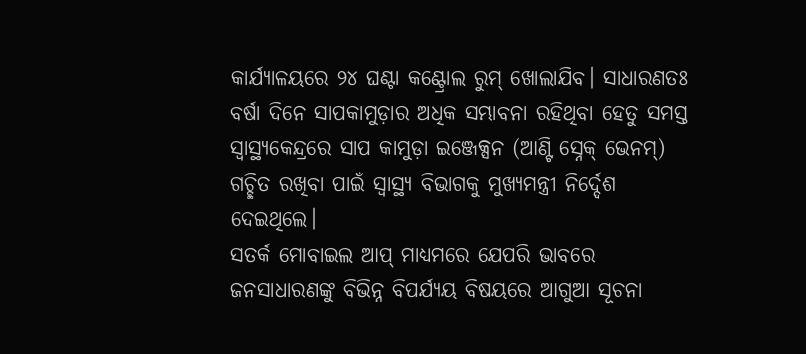କାର୍ଯ୍ୟାଳୟରେ ୨୪ ଘଣ୍ଟା କଣ୍ଟ୍ରୋଲ ରୁମ୍ ଖୋଲାଯିବ। ସାଧାରଣତଃ ବର୍ଷା ଦିନେ ସାପକାମୁଡ଼ାର ଅଧିକ ସମ୍ଭାବନା ରହିଥିବା ହେତୁ ସମସ୍ତ ସ୍ବାସ୍ଥ୍ୟକେନ୍ଦ୍ରରେ ସାପ କାମୁଡ଼ା ଇଞ୍ଜେକ୍ସନ (ଆଣ୍ଟି ସ୍ନେକ୍ ଭେନମ୍) ଗଚ୍ଛିତ ରଖିବା ପାଇଁ ସ୍ବାସ୍ଥ୍ୟ ବିଭାଗକୁ ମୁଖ୍ୟମନ୍ତ୍ରୀ ନିର୍ଦ୍ଦେଶ ଦେଇଥିଲେ।
ସତର୍କ ମୋବାଇଲ ଆପ୍ ମାଧ୍ୟମରେ ଯେପରି ଭାବରେ ଜନସାଧାରଣଙ୍କୁ ବିଭିନ୍ନ ବିପର୍ଯ୍ୟୟ ବିଷୟରେ ଆଗୁଆ ସୂଚନା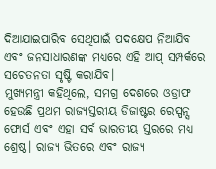ଦିଆଯାଇପାରିବ ସେଥିପାଇଁ ପଦକ୍ଷେପ ନିଆଯିବ ଏବଂ ଜନସାଧାରଣଙ୍କ ମଧ୍ୟରେ ଏହି ଆପ୍ ସମ୍ପର୍କରେ ସଚେତନତା ସୃଷ୍ଟି କରାଯିବ।
ମୁଖ୍ୟମନ୍ତ୍ରୀ କହିଥିଲେ, ସମଗ୍ର ଦେଶରେ ଓଡ୍ରାଫ ହେଉଛି ପ୍ରଥମ ରାଜ୍ୟସ୍ତରୀୟ ଡିଜାଷ୍ଟର ରେସ୍ପନ୍ସ ଫୋର୍ସ ଏବଂ ଏହା ସର୍ବ ଭାରତୀୟ ସ୍ତରରେ ମଧ୍ୟ ଶ୍ରେଷ୍ଠ। ରାଜ୍ୟ ଭିତରେ ଏବଂ ରାଜ୍ୟ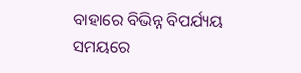ବାହାରେ ବିଭିନ୍ନ ବିପର୍ଯ୍ୟୟ ସମୟରେ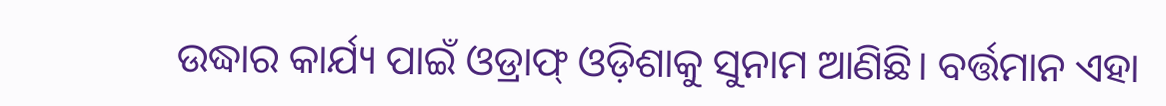ଉଦ୍ଧାର କାର୍ଯ୍ୟ ପାଇଁ ଓଡ୍ରାଫ୍ ଓଡ଼ିଶାକୁ ସୁନାମ ଆଣିଛି। ବର୍ତ୍ତମାନ ଏହା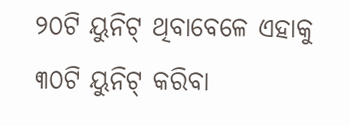୨୦ଟି ୟୁନିଟ୍ ଥିବାବେଳେ ଏହାକୁ ୩୦ଟି ୟୁନିଟ୍ କରିବା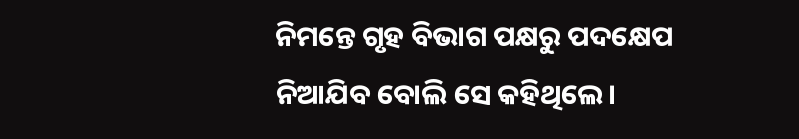ନିମନ୍ତେ ଗୃହ ବିଭାଗ ପକ୍ଷରୁ ପଦକ୍ଷେପ ନିଆଯିବ ବୋଲି ସେ କହିଥିଲେ।